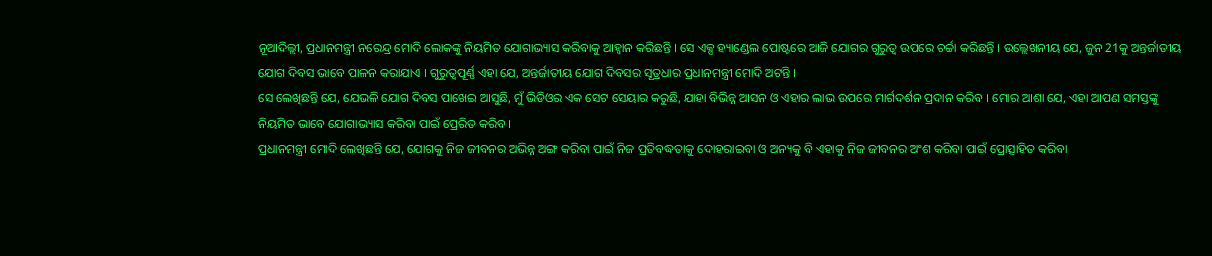ନୂଆଦିଲ୍ଲୀ, ପ୍ରଧାନମନ୍ତ୍ରୀ ନରେନ୍ଦ୍ର ମୋଦି ଲୋକଙ୍କୁ ନିୟମିତ ଯୋଗାଭ୍ୟାସ କରିବାକୁ ଆହ୍ୱାନ କରିଛନ୍ତି । ସେ ଏକ୍ସ ହ୍ୟାଣ୍ଡେଲ ପୋଷ୍ଟରେ ଆଜି ଯୋଗର ଗୁରୁତ୍ୱ ଉପରେ ଚର୍ଚ୍ଚା କରିଛନ୍ତି । ଉଲ୍ଲେଖନୀୟ ଯେ, ଜୁନ 21କୁ ଅନ୍ତର୍ଜାତୀୟ ଯୋଗ ଦିବସ ଭାବେ ପାଳନ କରାଯାଏ । ଗୁରୁତ୍ୱପୂର୍ଣ୍ଣ ଏହା ଯେ, ଅନ୍ତର୍ଜାତୀୟ ଯୋଗ ଦିବସର ସୂତ୍ରଧାର ପ୍ରଧାନମନ୍ତ୍ରୀ ମୋଦି ଅଟନ୍ତି ।
ସେ ଲେଖିଛନ୍ତି ଯେ, ଯେଭଳି ଯୋଗ ଦିବସ ପାଖେଇ ଆସୁଛି, ମୁଁ ଭିଡିଓର ଏକ ସେଟ ସେୟାର କରୁଛି, ଯାହା ବିଭିନ୍ନ ଆସନ ଓ ଏହାର ଲାଭ ଉପରେ ମାର୍ଗଦର୍ଶନ ପ୍ରଦାନ କରିବ । ମୋର ଆଶା ଯେ, ଏହା ଆପଣ ସମସ୍ତଙ୍କୁ ନିୟମିତ ଭାବେ ଯୋଗାଭ୍ୟାସ କରିବା ପାଇଁ ପ୍ରେରିତ କରିବ ।
ପ୍ରଧାନମନ୍ତ୍ରୀ ମୋଦି ଲେଖିଛନ୍ତି ଯେ, ଯୋଗକୁ ନିଜ ଜୀବନର ଅଭିନ୍ନ ଅଙ୍ଗ କରିବା ପାଇଁ ନିଜ ପ୍ରତିବଦ୍ଧତାକୁ ଦୋହରାଇବା ଓ ଅନ୍ୟକୁ ବି ଏହାକୁ ନିଜ ଜୀବନର ଅଂଶ କରିବା ପାଇଁ ପ୍ରୋତ୍ସାହିତ କରିବା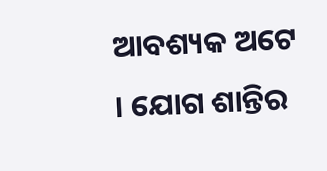ଆବଶ୍ୟକ ଅଟେ । ଯୋଗ ଶାନ୍ତିର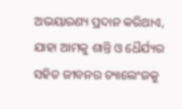ଅଭୟାରଣ୍ୟ ପ୍ରଦାନ କରିଥାଏ, ଯାହା ଆମକୁ ଶାନ୍ତି ଓ ଧୈର୍ଯ୍ୟର ସହିତ ଜୀବନର ଚ୍ୟାଲେଂଜକୁ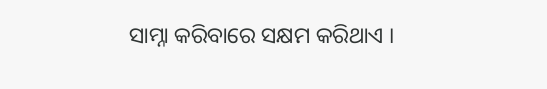ସାମ୍ନା କରିବାରେ ସକ୍ଷମ କରିଥାଏ ।